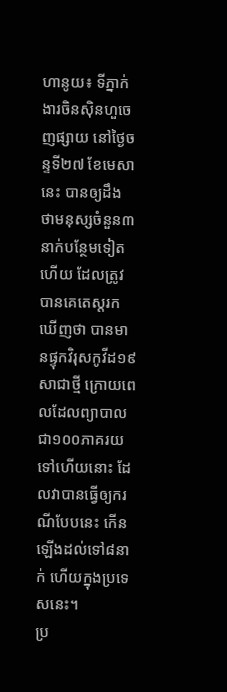ហានូយ៖ ទីភ្នាក់ងារចិនស៊ិនហួចេញផ្សាយ នៅថ្ងៃចន្ទទី២៧ ខែមេសានេះ បានឲ្យដឹង ថាមនុស្សចំនួន៣នាក់បន្ថែមទៀតហើយ ដែលត្រូវបានគេតេស្តរកឃើញថា បានមានផ្ទុកវិរុសកូវីដ១៩សាជាថ្មី ក្រោយពេលដែលព្យាបាល ជា១០០ភាគរយទៅហើយនោះ ដែលវាបានធ្វើឲ្យករណីបែបនេះ កើនឡើងដល់ទៅ៨នាក់ ហើយក្នុងប្រទេសនេះ។
ប្រ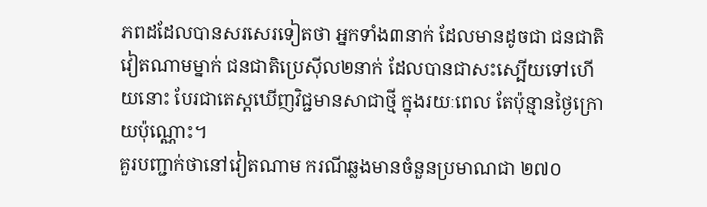ភពដដែលបានសរសេរទៀតថា អ្នកទាំង៣នាក់ ដែលមានដូចជា ជនជាតិវៀតណាមម្នាក់ ជនជាតិប្រេស៊ីល២នាក់ ដែលបានជាសះស្បើយទៅហើយនោះ បែរជាតេស្តឃើញវិជ្ជមានសាជាថ្មី ក្នុងរយៈពេល តែប៉ុន្មានថ្ងៃក្រោយប៉ុណ្ណោះ។
គួរបញ្ជាក់ថានៅវៀតណាម ករណីឆ្លងមានចំនួនប្រមាណជា ២៧០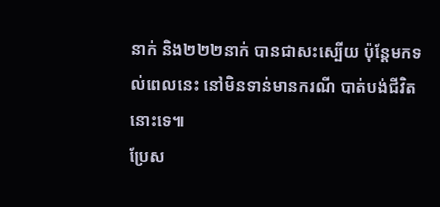នាក់ និង២២២នាក់ បានជាសះស្បើយ ប៉ុន្តែមកទល់ពេលនេះ នៅមិនទាន់មានករណី បាត់បង់ជីវិតនោះទេ៕
ប្រែស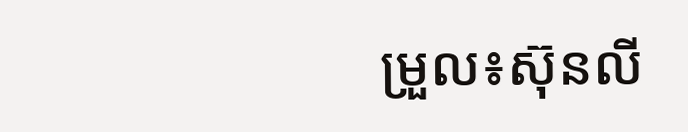ម្រួល៖ស៊ុនលី